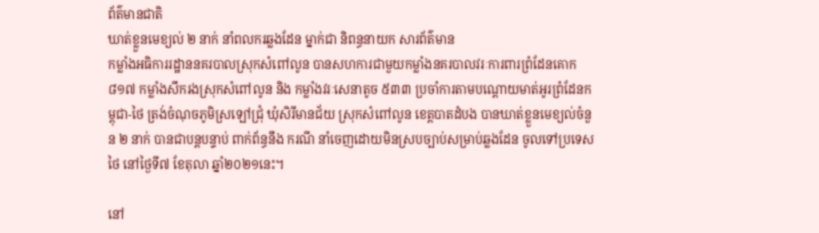ព័ត៌មានជាតិ
ឃាត់ខ្លួនមេខ្យល់ ២ នាក់ នាំពលករឆ្លងដែន ម្នាក់ជា និពន្ធនាយក សារព័ត៌មាន
កម្លាំងអធិការរដ្ឋាននគរបាលស្រុកសំពៅលូន បានសហការជាមួយកម្លាំងនគរបាលវរៈការពារព្រំដែនគោក ៨១៧ កម្លាំងសឹករងស្រុកសំពៅលូន និង កម្លាំងវរៈសេនាតូច ៥៣៣ ប្រចាំការតាមបណ្ដោយមាត់អូរព្រំដែនកម្ពុជា-ថៃ ត្រង់ចំណុចភូមិស្រឡៅជ្រុំ ឃុំសិរីមានជ័យ ស្រុកសំពៅលូន ខេត្តបាតដំបង បានឃាត់ខ្លួនមេខ្យល់ចំនួន ២ នាក់ បានជាបន្តបន្ទាប់ ពាក់ព័ន្ធនឹង ករណី នាំចេញដោយមិនស្របច្បាប់សម្រាប់ឆ្លងដែន ចូលទៅប្រទេសថៃ នៅថ្ងៃទី៧ ខែតុលា ឆ្នាំ២០២១នេះ។

នៅ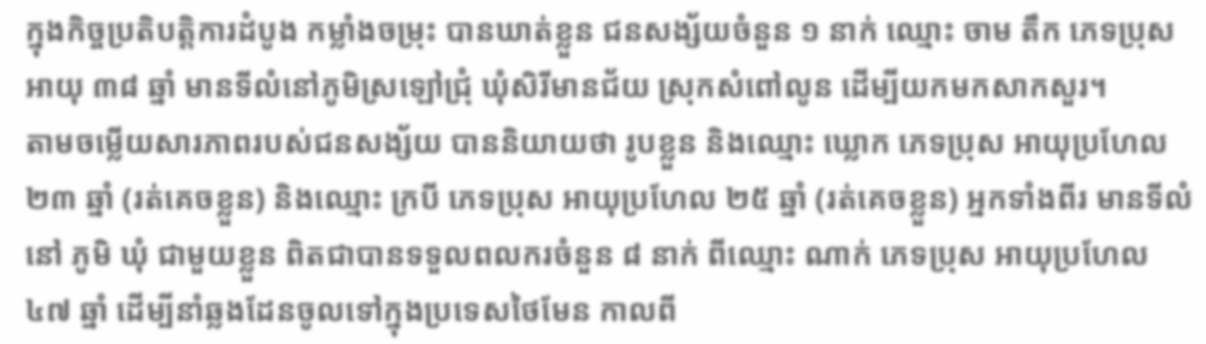ក្នុងកិច្ចប្រតិបត្តិការដំបូង កម្លាំងចម្រុះ បានឃាត់ខ្លួន ជនសង្ស័យចំនួន ១ នាក់ ឈ្មោះ ចាម តឹក ភេទប្រុស អាយុ ៣៨ ឆ្នាំ មានទីលំនៅភូមិស្រឡៅជ្រុំ ឃុំសិរីមានជ័យ ស្រុកសំពៅលូន ដើម្បីយកមកសាកសួរ។
តាមចម្លើយសារភាពរបស់ជនសង្ស័យ បាននិយាយថា រូបខ្លួន និងឈ្មោះ ឃ្លោក ភេទប្រុស អាយុប្រហែល ២៣ ឆ្នាំ (រត់គេចខ្លួន) និងឈ្មោះ ក្របី ភេទប្រុស អាយុប្រហែល ២៥ ឆ្នាំ (រត់គេចខ្លួន) អ្នកទាំងពីរ មានទីលំនៅ ភូមិ ឃុំ ជាមួយខ្លួន ពិតជាបានទទួលពលករចំនួន ៨ នាក់ ពីឈ្មោះ ណាក់ ភេទប្រុស អាយុប្រហែល ៤៧ ឆ្នាំ ដើម្បីនាំឆ្លងដែនចូលទៅក្នុងប្រទេសថៃមែន កាលពី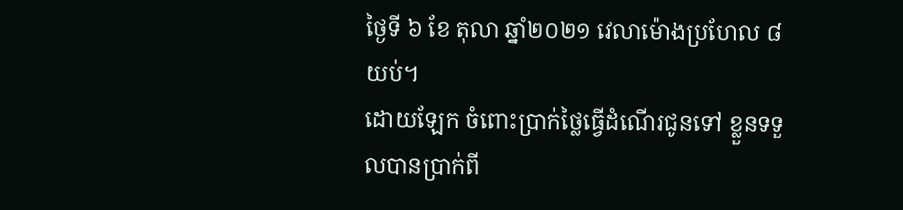ថ្ងៃទី ៦ ខែ តុលា ឆ្នាំ២០២១ វេលាម៉ោងប្រហែល ៨ យប់។
ដោយឡែក ចំពោះប្រាក់ថ្លៃធ្វើដំណើរជូនទៅ ខ្លួនទទួលបានប្រាក់ពី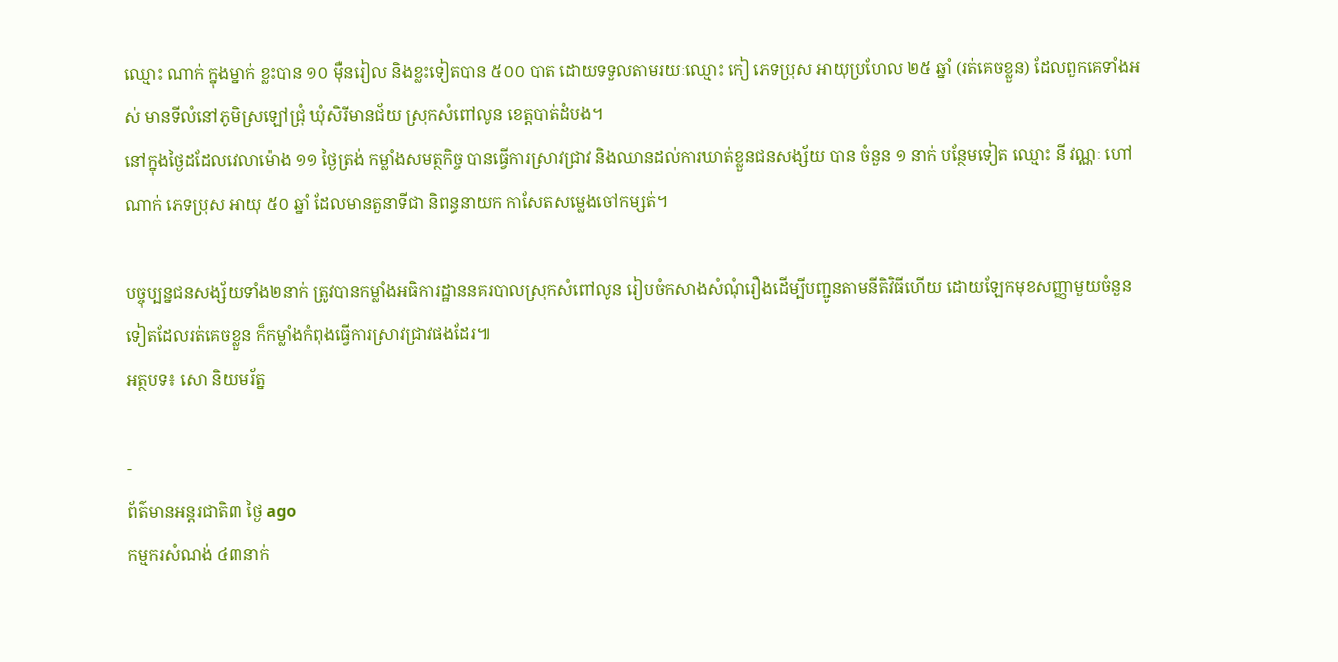ឈ្មោះ ណាក់ ក្នុងម្នាក់ ខ្លះបាន ១០ មុឺនរៀល និងខ្លះទៀតបាន ៥០០ បាត ដោយទទួលតាមរយៈឈ្មោះ កៀ ភេទប្រុស អាយុប្រហែល ២៥ ឆ្នាំ (រត់គេចខ្លួន) ដែលពួកគេទាំងអស់ មានទីលំនៅភូមិស្រឡៅជ្រុំ ឃុំសិរីមានជ័យ ស្រុកសំពៅលូន ខេត្តបាត់ដំបង។
នៅក្នុងថ្ងៃដដែលវេលាម៉ោង ១១ ថ្ងៃត្រង់ កម្លាំងសមត្ថកិច្ច បានធ្វើការស្រាវជ្រាវ និងឈានដល់ការឃាត់ខ្លួនជនសង្ស័យ បាន ចំនួន ១ នាក់ បន្ថែមទៀត ឈ្មោះ នី វណ្ណៈ ហៅ ណាក់ ភេទប្រុស អាយុ ៥០ ឆ្នាំ ដែលមានតួនាទីជា និពន្ធនាយក កាសែតសម្លេងចៅកម្សត់។

បច្ចុប្បន្នជនសង្ស័យទាំង២នាក់ ត្រូវបានកម្លាំងអធិការដ្ឋាននគរបាលស្រុកសំពៅលូន រៀបចំកសាងសំណុំរឿងដើម្បីបញ្ជូនតាមនីតិវិធីហើយ ដោយឡែកមុខសញ្ញាមួយចំនួនទៀតដែលរត់គេចខ្លួន ក៏កម្លាំងកំពុងធ្វើការស្រាវជ្រាវផងដែរ៕
អត្ថបទ៖ សោ និយមរ័ត្ន

-
ព័ត៌មានអន្ដរជាតិ៣ ថ្ងៃ ago
កម្មករសំណង់ ៤៣នាក់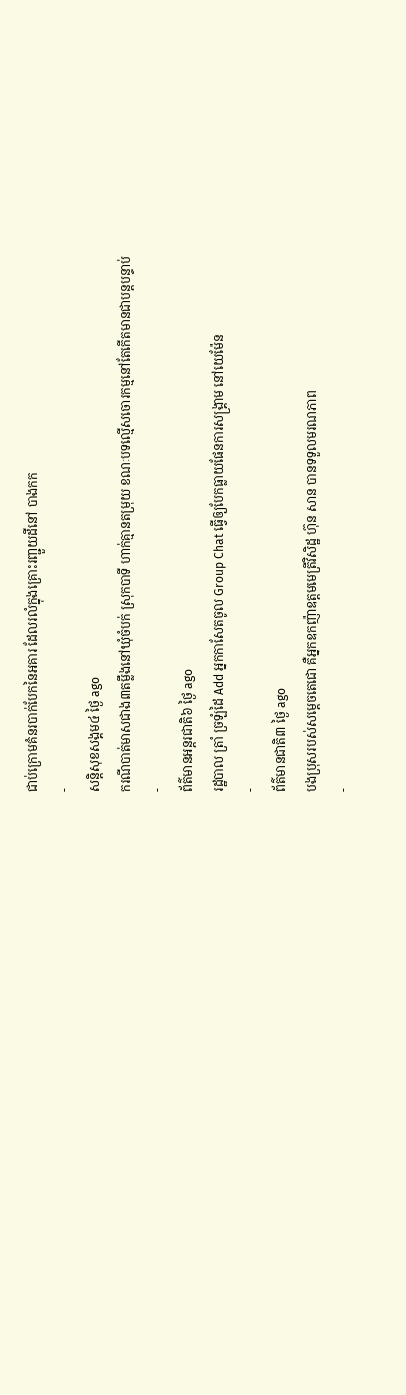ជាប់ក្រោមគំនរបាក់បែកនៃអគារ ដែលរលំក្នុងគ្រោះរញ្ជួយដីនៅ បាងកក
-
សន្តិសុខសង្គម៤ ថ្ងៃ ago
ករណីបាត់មាសជាង៣តម្លឹងនៅឃុំចំបក់ ស្រុកបាទី ហាក់គ្មានតម្រុយ ខណៈបទល្មើសចោរកម្មនៅតែកើតមានជាបន្តបន្ទាប់
-
ព័ត៌មានអន្ដរជាតិ៦ ថ្ងៃ ago
រដ្ឋបាល ត្រាំ ច្រឡំដៃ Add អ្នកកាសែតចូល Group Chat ធ្វើឲ្យបែកធ្លាយផែនការសង្គ្រាម នៅយេម៉ែន
-
ព័ត៌មានជាតិ៣ ថ្ងៃ ago
បងប្រុសរបស់សម្ដេចតេជោ គឺអ្នកឧកញ៉ាឧត្តមមេត្រីវិសិដ្ឋ ហ៊ុន សាន បានទទួលមរណភាព
-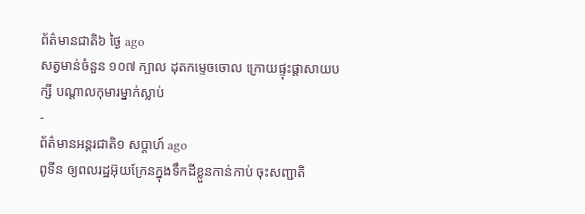ព័ត៌មានជាតិ៦ ថ្ងៃ ago
សត្វមាន់ចំនួន ១០៧ ក្បាល ដុតកម្ទេចចោល ក្រោយផ្ទុះផ្ដាសាយបក្សី បណ្តាលកុមារម្នាក់ស្លាប់
-
ព័ត៌មានអន្ដរជាតិ១ សប្តាហ៍ ago
ពូទីន ឲ្យពលរដ្ឋអ៊ុយក្រែនក្នុងទឹកដីខ្លួនកាន់កាប់ ចុះសញ្ជាតិ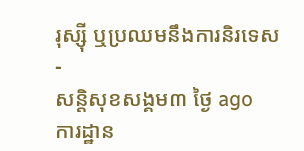រុស្ស៊ី ឬប្រឈមនឹងការនិរទេស
-
សន្តិសុខសង្គម៣ ថ្ងៃ ago
ការដ្ឋាន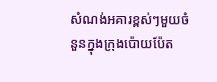សំណង់អគារខ្ពស់ៗមួយចំនួនក្នុងក្រុងប៉ោយប៉ែត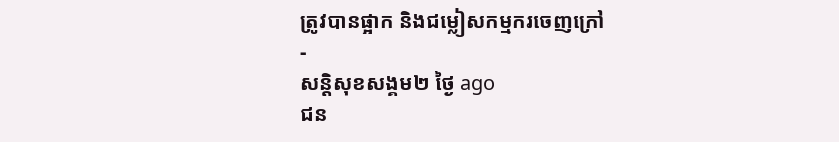ត្រូវបានផ្អាក និងជម្លៀសកម្មករចេញក្រៅ
-
សន្តិសុខសង្គម២ ថ្ងៃ ago
ជន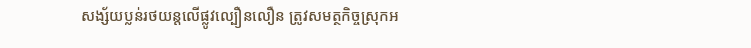សង្ស័យប្លន់រថយន្តលើផ្លូវល្បឿនលឿន ត្រូវសមត្ថកិច្ចស្រុកអ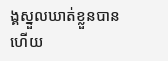ង្គស្នួលឃាត់ខ្លួនបានហើយ